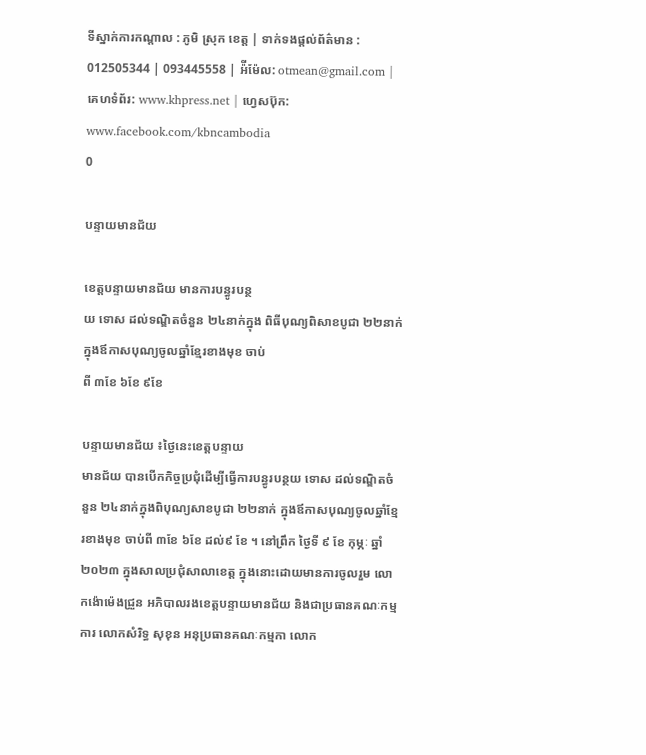ទីស្នាក់ការកណ្តាល : ភូមិ ស្រុក ខេត្ត | ទាក់ទងផ្តល់ព័ត៌មាន : 012505344 | 093445558 | អ៉ីម៉ែល: otmean@gmail.com | គេហទំព័រ: www.khpress.net | ហ្វេសប៊ុក: www.facebook.com/kbncambodia
0

បន្ទាយមានជ័យ

ខេត្តបន្ទាយមានជ័យ មានការបន្ធូរបន្ថ
យ ទោស ដល់ទណ្ឌិតចំនួន ២៤នាក់ក្នុង ពិធីបុណ្យពិសាខបូជា ២២នាក់ក្នុងឪកាសបុណ្យចូលឆ្នាំខ្មែរខាងមុខ ចាប់
ពី ៣ខែ ៦ខែ ៩ខែ

បន្ទាយមានជ័យ ៖ថ្ងៃនេះខេត្តបន្ទាយ
មានជ័យ បានបើកកិច្ចប្រជុំដើម្បីធ្វើការបន្ធូរបន្ថយ ទោស ដល់ទណ្ឌិតចំនួន ២៤នាក់ក្នុងពិបុណ្យសាខបូជា ២២នាក់ ក្នុងឪកាសបុណ្យចូលឆ្នាំខ្មែរខាងមុខ ចាប់ពី ៣ខែ ៦ខែ ដល់៩ ខែ ។ នៅព្រឹក ថ្ងៃទី ៩ ខែ កុម្ភៈ ឆ្នាំ ២០២៣ ក្នុងសាលប្រជុំសាលាខេត្ត ក្នុងនោះដោយមានការចូលរួម លោកង៉ោម៉េងជ្រួន អភិបាលរងខេត្តបន្ទាយមានជ័យ និងជាប្រធានគណៈកម្មការ លោកសំរិទ្ធ សុខុន អនុប្រធានគណៈកម្មកា លោក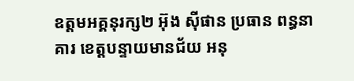ឧត្តមអគ្គនុរក្ស២ អ៊ុង ស៊ីផាន ប្រធាន ពន្ធនាគារ ខេត្តបន្ទាយមានជ័យ អនុ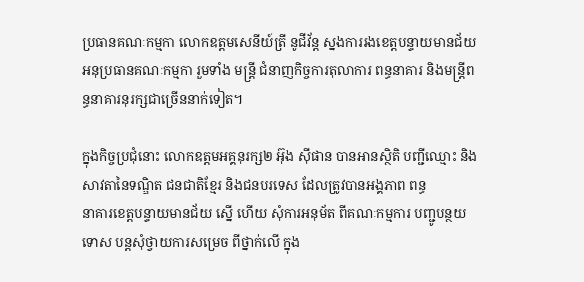ប្រធានគណៈកម្មកា លោកឧត្តមសេនីយ៍ត្រី នូជីវ័ន្ត ស្នងការរងខេត្តបន្ទាយមានជ័យ អនុប្រធានគណៈកម្មកា រួមទាំង មន្ត្រី ជំនាញកិច្ចការតុលាការ ពន្ធនាគារ និងមន្ត្រីពន្ធនាគារនុរក្សជាច្រើននាក់ទៀត។

ក្នុងកិច្ចប្រជុំនោះ លោកឧត្តមអគ្គនុរក្ស២ អ៊ុង ស៊ីផាន បានអានស្ថិតិ បញ្ជីឈ្មោះ និងសាវតានៃទណ្ឌិត ជនជាតិខ្មែរ និងជនបរទេស ដែលត្រូវបានអង្គភាព ពន្ធ
នាគារខេត្តបន្ទាយមានជ័យ ស្នើ ហើយ សុំការអនុម័ត ពីគណៈកម្មការ បញ្ជូបន្ថយទោស បន្តសុំថ្វាយការសម្រេច ពីថ្នាក់លើ ក្នុង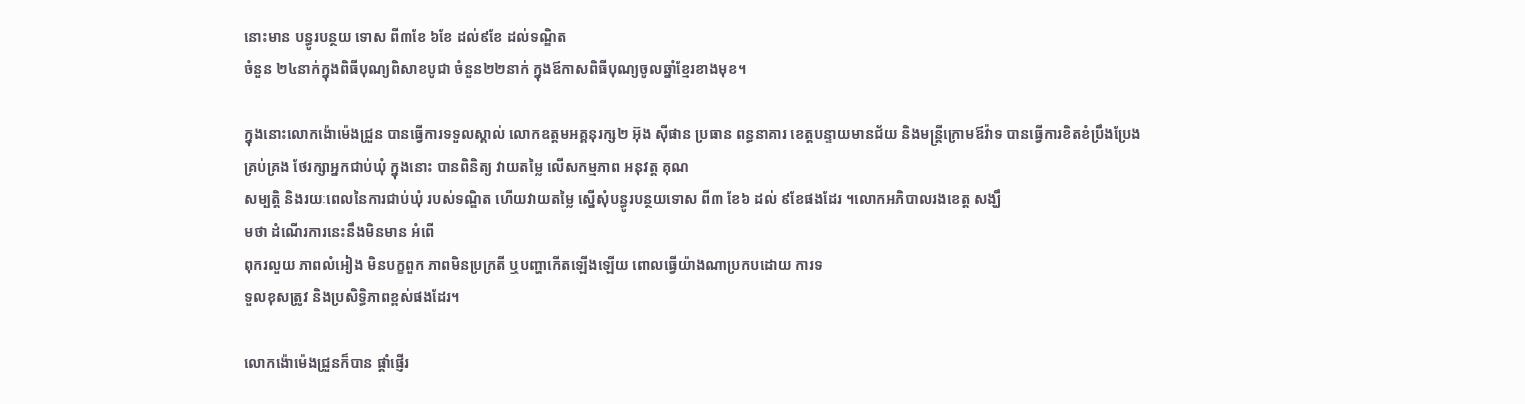នោះមាន បន្ធូរបន្ថយ ទោស ពី៣ខែ ៦ខែ ដល់៩ខែ ដល់ទណ្ឌិត
ចំនួន ២៤នាក់ក្នុងពិធីបុណ្យពិសាខបូជា ចំនួន២២នាក់ ក្នុងឪកាសពិធីបុណ្យចូលឆ្នាំខ្មែរខាងមុខ។

ក្នុងនោះលោកង៉ោម៉េងជ្រួន បានធ្វើការទទួលស្គាល់ លោកឧត្តមអគ្គនុរក្ស២ អ៊ុង ស៊ីផាន ប្រធាន ពន្ធនាគារ ខេត្តបន្ទាយមានជ័យ និងមន្ត្រីក្រោមឪវ៉ាទ បានធ្វើការខិតខំប្រឹងប្រែងគ្រប់គ្រង ថែរក្សាអ្នកជាប់ឃុំ ក្នុងនោះ បានពិនិត្យ វាយតម្លៃ លើសកម្មភាព អនុវត្ត គុណ
សម្បត្តិ និងរយៈពេលនៃការជាប់ឃុំ របស់ទណ្ឌិត ហើយវាយតម្លៃ ស្នើសុំបន្ធូរបន្ថយទោស ពី៣ ខែ៦ ដល់ ៩ខែផងដែរ ។លោកអភិបាលរងខេត្ត សង្ឃឹ
មថា ដំណើរការនេះនឹងមិនមាន អំពើ
ពុករលួយ ភាពលំអៀង មិនបក្ខពួក ភាពមិនប្រក្រតី ឬបញ្ហាកើតឡើងឡើយ ពោលធ្វើយ៉ាងណាប្រកបដោយ ការទ
ទួលខុសត្រូវ និងប្រសិទ្ធិភាពខ្ពស់ផងដែរ។

លោកង៉ោម៉េងជ្រួនក៏បាន ផ្តាំផ្ញើរ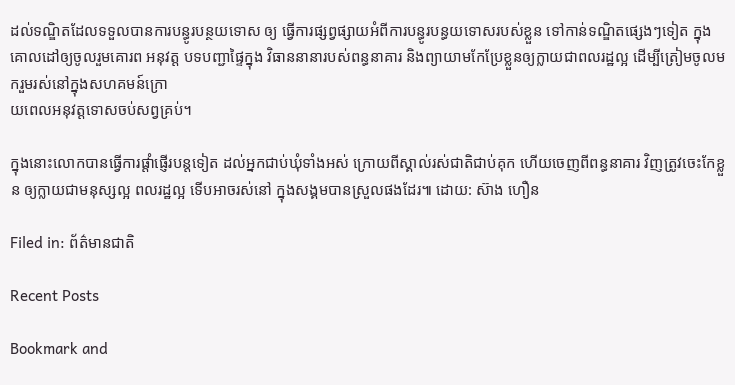ដល់ទណ្ឌិតដែលទទួលបានការបន្ធូរបន្ថយទោស ឲ្យ ធ្វើការផ្សព្វផ្សាយអំពីការបន្ធូរបន្ធយទោសរបស់ខ្លួន ទៅកាន់ទណ្ឌិតផ្សេងៗទៀត ក្នុងគោលដៅឲ្យចូលរួមគោរព អនុវត្ត បទបញ្ជាផ្ទៃក្នុង វិធាននានារបស់ពន្ធនាគារ និងព្យាយាមកែប្រែខ្លួនឲ្យក្លាយជាពលរដ្ឋល្អ ដើម្បីត្រៀមចូលមករួមរស់នៅក្នុងសហគមន៍ក្រោ
យពេលអនុវត្តទោសចប់សព្វគ្រប់។

ក្នុងនោះលោកបានធ្វើការផ្តាំផ្ញើរបន្តទៀត ដល់អ្នកជាប់ឃុំទាំងអស់ ក្រោយពីស្គាល់រស់ជាតិជាប់គុក ហើយចេញពីពន្ធនាគារ វិញត្រូវចេះកែខ្លួន ឲ្យក្លាយជាមនុស្សល្អ ពលរដ្ឋល្អ ទើបអាចរស់នៅ ក្នុងសង្គមបានស្រួលផងដែរ៕ ដោយ: ស៊ាង ហឿន

Filed in: ព័ត៌មានជាតិ

Recent Posts

Bookmark and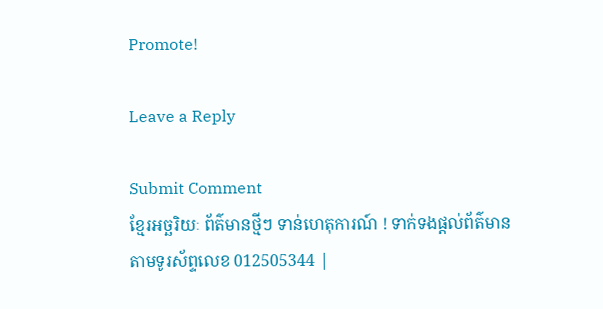Promote!

Leave a Reply

Submit Comment
ខ្មែរអច្ឆរិយៈ ព័ត៌មានថ្មីៗ ទាន់ហេតុការណ៍ ! ទាក់ទងផ្តល់ព័ត៌មាន តាមទូរស័ព្ទលេខ 012505344 |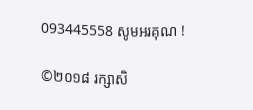093445558 សូមអរគុណ !

©២០១៨ រក្សាសិ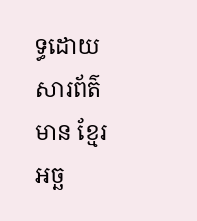ទ្ធដោយសារព័ត៌មាន ខ្មែរអច្ឆ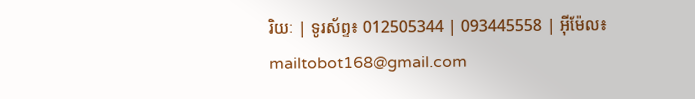រិយៈ | ទូរស័ព្ទ៖ 012505344 | 093445558 | អ៊ីម៉ែល៖ mailtobot168@gmail.com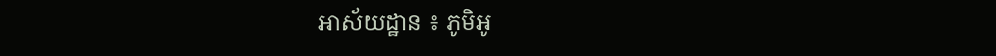អាស័យដ្ឋាន ៖ ភូមិអូ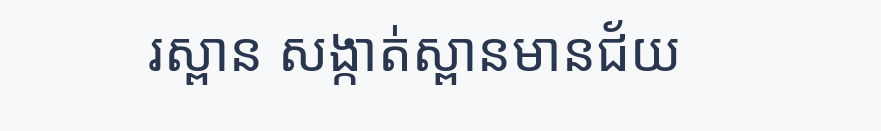រស្ពាន សង្កាត់ស្ពានមានជ័យ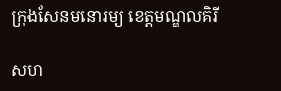ក្រុងសែនមនោរម្យ ខេត្តមណ្ឌលគិរី

សហ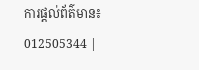ការផ្តល់ព័ត៌មាន៖ 012505344 |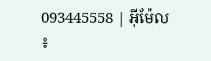093445558 | អ៊ីម៉ែល ៖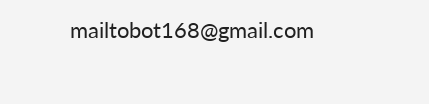mailtobot168@gmail.com